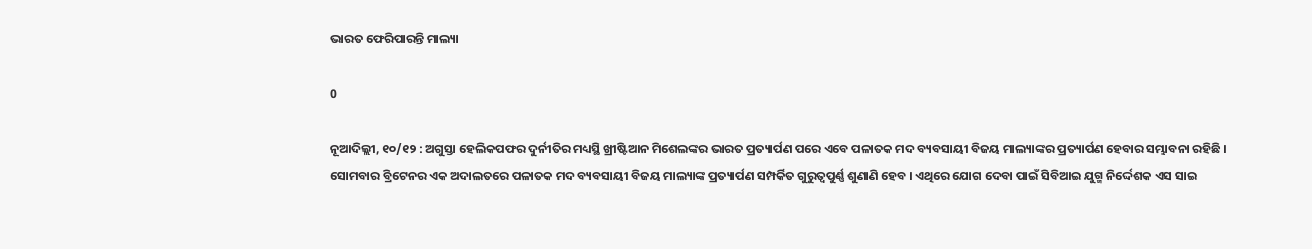ଭାରତ ଫେରିପାରନ୍ତି ମାଲ୍ୟା

0

ନୂଆଦିଲ୍ଲୀ, ୧୦/୧୨ : ଅଗୁସ୍ତା ହେଲିକପଫର ଦୁର୍ନୀତିର ମଧ୍ୟସ୍ଥି ଖ୍ରୀଷ୍ଟିଆନ ମିଶେଲଙ୍କର ଭାରତ ପ୍ରତ୍ୟାର୍ପଣ ପରେ ଏବେ ପଳାତକ ମଦ ବ୍ୟବସାୟୀ ବିଜୟ ମାଲ୍ୟାଙ୍କର ପ୍ରତ୍ୟାର୍ପଣ ହେବାର ସମ୍ଭାବନା ରହିଛି । ସୋମବାର ବ୍ରିଟେନର ଏକ ଅଦାଲତରେ ପଳାତକ ମଦ ବ୍ୟବସାୟୀ ବିଜୟ ମାଲ୍ୟାଙ୍କ ପ୍ରତ୍ୟାର୍ପଣ ସମ୍ପର୍କିତ ଗୁରୁତ୍ୱପୁର୍ଣ୍ଣ ଶୁଣାଣି ହେବ । ଏଥିରେ ଯୋଗ ଦେବା ପାଇଁ ସିବିଆଇ ଯୁଗ୍ମ ନିର୍ଦ୍ଦେଶକ ଏସ ସାଇ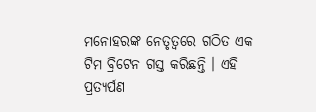ମନୋହରଙ୍କ ନେତୃତ୍ୱରେ ଗଠିତ ଏକ ଟିମ ବ୍ରିଟେନ ଗସ୍ତ କରିଛନ୍ତି । ଏହି ପ୍ରତ୍ୟର୍ପଣ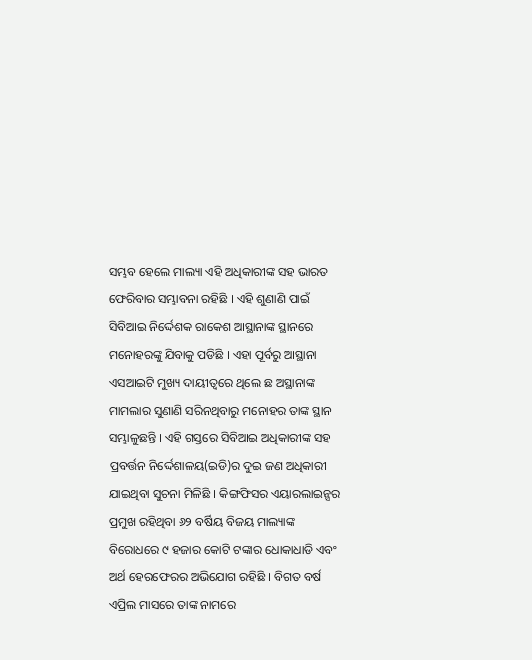ସମ୍ଭବ ହେଲେ ମାଲ୍ୟା ଏହି ଅଧିକାରୀଙ୍କ ସହ ଭାରତ ଫେରିବାର ସମ୍ଭାବନା ରହିଛି । ଏହି ଶୁଣାଣି ପାଇଁ ସିବିଆଇ ନିର୍ଦ୍ଦେଶକ ରାକେଶ ଆସ୍ଥାନାଙ୍କ ସ୍ଥାନରେ ମନୋହରଙ୍କୁ ଯିବାକୁ ପଡିଛି । ଏହା ପୂର୍ବରୁ ଆସ୍ଥାନା ଏସଆଇଟି ମୁଖ୍ୟ ଦାୟୀତ୍ୱରେ ଥିଲେ ଛ ଅସ୍ଥାନାଙ୍କ ମାମଲାର ସୁଣାଣି ସରିନଥିବାରୁ ମନୋହର ତାଙ୍କ ସ୍ଥାନ ସମ୍ଭାଳୁଛନ୍ତି । ଏହି ଗସ୍ତରେ ସିବିଆଇ ଅଧିକାରୀଙ୍କ ସହ ପ୍ରବର୍ତ୍ତନ ନିର୍ଦ୍ଦେଶାଳୟ(ଇଡି)ର ଦୁଇ ଜଣ ଅଧିକାରୀ ଯାଇଥିବା ସୁଚନା ମିଳିଛି । କିଙ୍ଗଫିସର ଏୟାରଲାଇନ୍ସର ପ୍ରମୁଖ ରହିଥିବା ୬୨ ବର୍ଷିୟ ବିଜୟ ମାଲ୍ୟାଙ୍କ ବିରୋଧରେ ୯ ହଜାର କୋଟି ଟଙ୍କାର ଧୋକାଧାଡି ଏବଂ ଅର୍ଥ ହେରଫେରର ଅଭିଯୋଗ ରହିଛି । ବିଗତ ବର୍ଷ ଏପ୍ରିଲ ମାସରେ ତାଙ୍କ ନାମରେ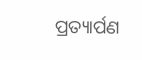ପ୍ରତ୍ୟାର୍ପଣ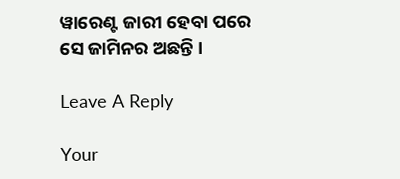ୱାରେଣ୍ଟ ଜାରୀ ହେବା ପରେ ସେ ଜାମିନର ଅଛନ୍ତି ।

Leave A Reply

Your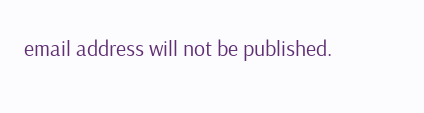email address will not be published.